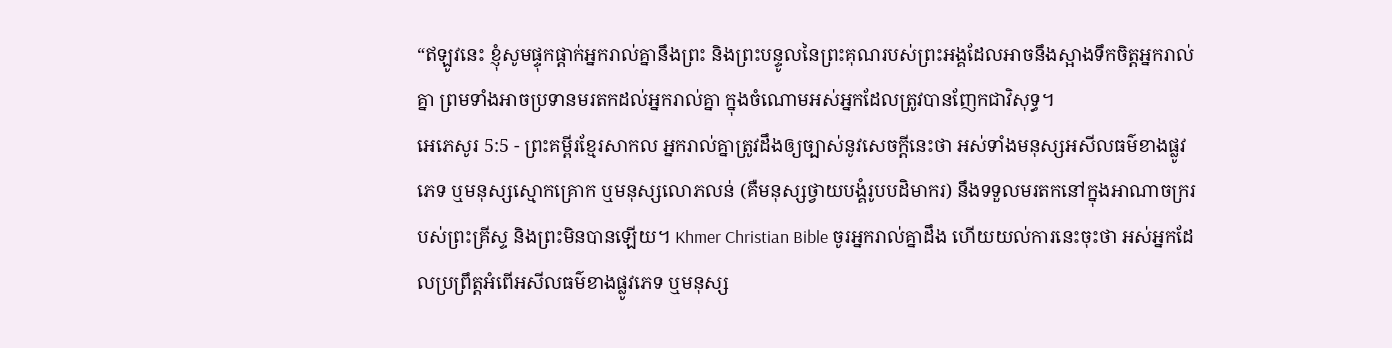“ឥឡូវនេះ ខ្ញុំសូមផ្ទុកផ្ដាក់អ្នករាល់គ្នានឹងព្រះ និងព្រះបន្ទូលនៃព្រះគុណរបស់ព្រះអង្គដែលអាចនឹងស្អាងទឹកចិត្តអ្នករាល់គ្នា ព្រមទាំងអាចប្រទានមរតកដល់អ្នករាល់គ្នា ក្នុងចំណោមអស់អ្នកដែលត្រូវបានញែកជាវិសុទ្ធ។
អេភេសូរ 5:5 - ព្រះគម្ពីរខ្មែរសាកល អ្នករាល់គ្នាត្រូវដឹងឲ្យច្បាស់នូវសេចក្ដីនេះថា អស់ទាំងមនុស្សអសីលធម៌ខាងផ្លូវភេទ ឬមនុស្សស្មោកគ្រោក ឬមនុស្សលោភលន់ (គឺមនុស្សថ្វាយបង្គំរូបបដិមាករ) នឹងទទួលមរតកនៅក្នុងអាណាចក្ររបស់ព្រះគ្រីស្ទ និងព្រះមិនបានឡើយ។ Khmer Christian Bible ចូរអ្នករាល់គ្នាដឹង ហើយយល់ការនេះចុះថា អស់អ្នកដែលប្រព្រឹត្តអំពើអសីលធម៌ខាងផ្លូវភេទ ឬមនុស្ស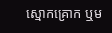ស្មោកគ្រោក ឬម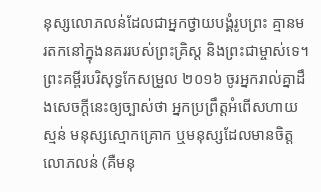នុស្សលោភលន់ដែលជាអ្នកថ្វាយបង្គំរូបព្រះ គ្មានមរតកនៅក្នុងនគររបស់ព្រះគ្រិស្ដ និងព្រះជាម្ចាស់ទេ។ ព្រះគម្ពីរបរិសុទ្ធកែសម្រួល ២០១៦ ចូរអ្នករាល់គ្នាដឹងសេចក្ដីនេះឲ្យច្បាស់ថា អ្នកប្រព្រឹត្តអំពើសហាយស្មន់ មនុស្សស្មោកគ្រោក ឬមនុស្សដែលមានចិត្តលោភលន់ (គឺមនុ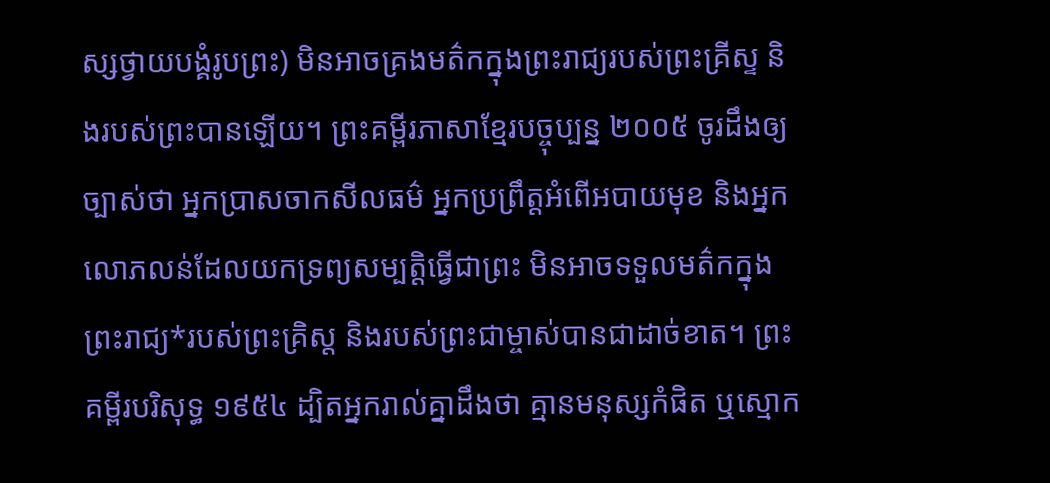ស្សថ្វាយបង្គំរូបព្រះ) មិនអាចគ្រងមត៌កក្នុងព្រះរាជ្យរបស់ព្រះគ្រីស្ទ និងរបស់ព្រះបានឡើយ។ ព្រះគម្ពីរភាសាខ្មែរបច្ចុប្បន្ន ២០០៥ ចូរដឹងឲ្យច្បាស់ថា អ្នកប្រាសចាកសីលធម៌ អ្នកប្រព្រឹត្តអំពើអបាយមុខ និងអ្នកលោភលន់ដែលយកទ្រព្យសម្បត្តិធ្វើជាព្រះ មិនអាចទទួលមត៌កក្នុងព្រះរាជ្យ*របស់ព្រះគ្រិស្ត និងរបស់ព្រះជាម្ចាស់បានជាដាច់ខាត។ ព្រះគម្ពីរបរិសុទ្ធ ១៩៥៤ ដ្បិតអ្នករាល់គ្នាដឹងថា គ្មានមនុស្សកំផិត ឬស្មោក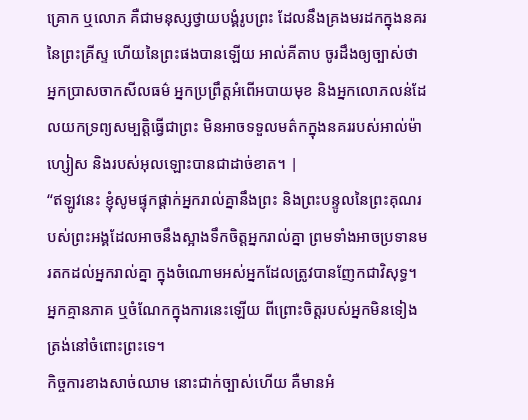គ្រោក ឬលោភ គឺជាមនុស្សថ្វាយបង្គំរូបព្រះ ដែលនឹងគ្រងមរដកក្នុងនគរនៃព្រះគ្រីស្ទ ហើយនៃព្រះផងបានឡើយ អាល់គីតាប ចូរដឹងឲ្យច្បាស់ថា អ្នកប្រាសចាកសីលធម៌ អ្នកប្រព្រឹត្ដអំពើអបាយមុខ និងអ្នកលោភលន់ដែលយកទ្រព្យសម្បត្តិធ្វើជាព្រះ មិនអាចទទួលមត៌កក្នុងនគររបស់អាល់ម៉ាហ្សៀស និងរបស់អុលឡោះបានជាដាច់ខាត។ |
“ឥឡូវនេះ ខ្ញុំសូមផ្ទុកផ្ដាក់អ្នករាល់គ្នានឹងព្រះ និងព្រះបន្ទូលនៃព្រះគុណរបស់ព្រះអង្គដែលអាចនឹងស្អាងទឹកចិត្តអ្នករាល់គ្នា ព្រមទាំងអាចប្រទានមរតកដល់អ្នករាល់គ្នា ក្នុងចំណោមអស់អ្នកដែលត្រូវបានញែកជាវិសុទ្ធ។
អ្នកគ្មានភាគ ឬចំណែកក្នុងការនេះឡើយ ពីព្រោះចិត្តរបស់អ្នកមិនទៀងត្រង់នៅចំពោះព្រះទេ។
កិច្ចការខាងសាច់ឈាម នោះជាក់ច្បាស់ហើយ គឺមានអំ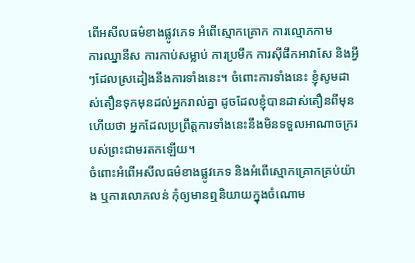ពើអសីលធម៌ខាងផ្លូវភេទ អំពើស្មោកគ្រោក ការល្មោភកាម
ការឈ្នានីស ការកាប់សម្លាប់ ការប្រមឹក ការស៊ីផឹកអាវាសែ និងអ្វីៗដែលស្រដៀងនឹងការទាំងនេះ។ ចំពោះការទាំងនេះ ខ្ញុំសូមដាស់តឿនទុកមុនដល់អ្នករាល់គ្នា ដូចដែលខ្ញុំបានដាស់តឿនពីមុនហើយថា អ្នកដែលប្រព្រឹត្តការទាំងនេះនឹងមិនទទួលអាណាចក្ររបស់ព្រះជាមរតកឡើយ។
ចំពោះអំពើអសីលធម៌ខាងផ្លូវភេទ និងអំពើស្មោកគ្រោកគ្រប់យ៉ាង ឬការលោភលន់ កុំឲ្យមានឮនិយាយក្នុងចំណោម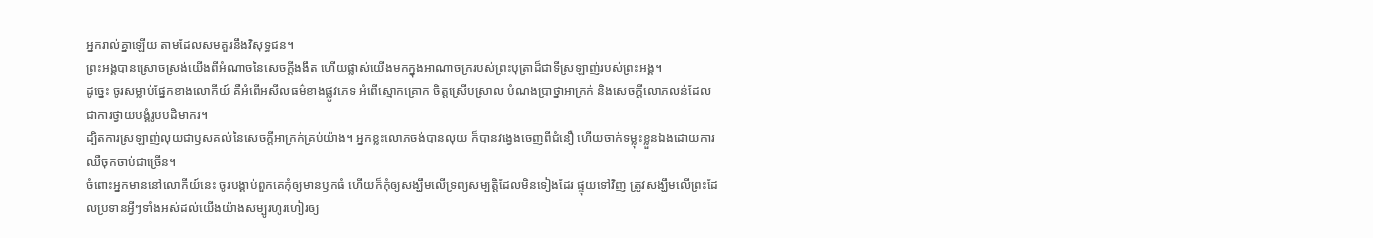អ្នករាល់គ្នាឡើយ តាមដែលសមគួរនឹងវិសុទ្ធជន។
ព្រះអង្គបានស្រោចស្រង់យើងពីអំណាចនៃសេចក្ដីងងឹត ហើយផ្លាស់យើងមកក្នុងអាណាចក្ររបស់ព្រះបុត្រាដ៏ជាទីស្រឡាញ់របស់ព្រះអង្គ។
ដូច្នេះ ចូរសម្លាប់ផ្នែកខាងលោកីយ៍ គឺអំពើអសីលធម៌ខាងផ្លូវភេទ អំពើស្មោកគ្រោក ចិត្តស្រើបស្រាល បំណងប្រាថ្នាអាក្រក់ និងសេចក្ដីលោភលន់ដែលជាការថ្វាយបង្គំរូបបដិមាករ។
ដ្បិតការស្រឡាញ់លុយជាឫសគល់នៃសេចក្ដីអាក្រក់គ្រប់យ៉ាង។ អ្នកខ្លះលោភចង់បានលុយ ក៏បានវង្វេងចេញពីជំនឿ ហើយចាក់ទម្លុះខ្លួនឯងដោយការឈឺចុកចាប់ជាច្រើន។
ចំពោះអ្នកមាននៅលោកីយ៍នេះ ចូរបង្គាប់ពួកគេកុំឲ្យមានឫកធំ ហើយក៏កុំឲ្យសង្ឃឹមលើទ្រព្យសម្បត្តិដែលមិនទៀងដែរ ផ្ទុយទៅវិញ ត្រូវសង្ឃឹមលើព្រះដែលប្រទានអ្វីៗទាំងអស់ដល់យើងយ៉ាងសម្បូរហូរហៀរឲ្យ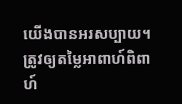យើងបានអរសប្បាយ។
ត្រូវឲ្យតម្លៃអាពាហ៍ពិពាហ៍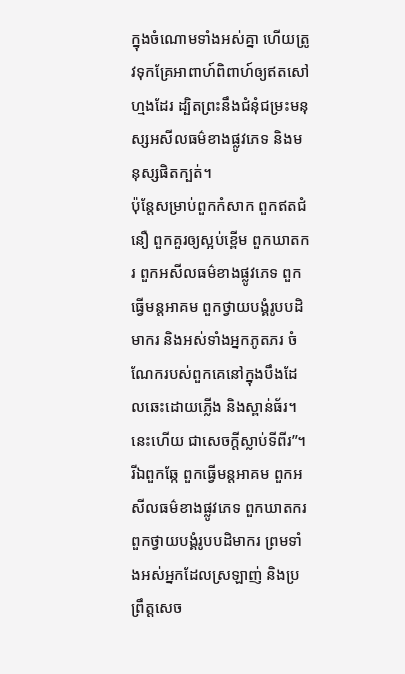ក្នុងចំណោមទាំងអស់គ្នា ហើយត្រូវទុកគ្រែអាពាហ៍ពិពាហ៍ឲ្យឥតសៅហ្មងដែរ ដ្បិតព្រះនឹងជំនុំជម្រះមនុស្សអសីលធម៌ខាងផ្លូវភេទ និងមនុស្សផិតក្បត់។
ប៉ុន្តែសម្រាប់ពួកកំសាក ពួកឥតជំនឿ ពួកគួរឲ្យស្អប់ខ្ពើម ពួកឃាតករ ពួកអសីលធម៌ខាងផ្លូវភេទ ពួកធ្វើមន្តអាគម ពួកថ្វាយបង្គំរូបបដិមាករ និងអស់ទាំងអ្នកភូតភរ ចំណែករបស់ពួកគេនៅក្នុងបឹងដែលឆេះដោយភ្លើង និងស្ពាន់ធ័រ។ នេះហើយ ជាសេចក្ដីស្លាប់ទីពីរ”។
រីឯពួកឆ្កែ ពួកធ្វើមន្តអាគម ពួកអសីលធម៌ខាងផ្លូវភេទ ពួកឃាតករ ពួកថ្វាយបង្គំរូបបដិមាករ ព្រមទាំងអស់អ្នកដែលស្រឡាញ់ និងប្រព្រឹត្តសេច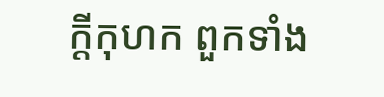ក្ដីកុហក ពួកទាំង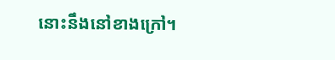នោះនឹងនៅខាងក្រៅ។